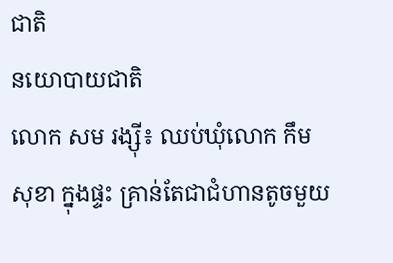ជាតិ
នយោបាយជាតិ
លោក សម រង្ស៊ី៖ ឈប់ឃុំលោក កឹម សុខា ក្នុងផ្ទះ គ្រាន់តែជាជំហានតូចមួយ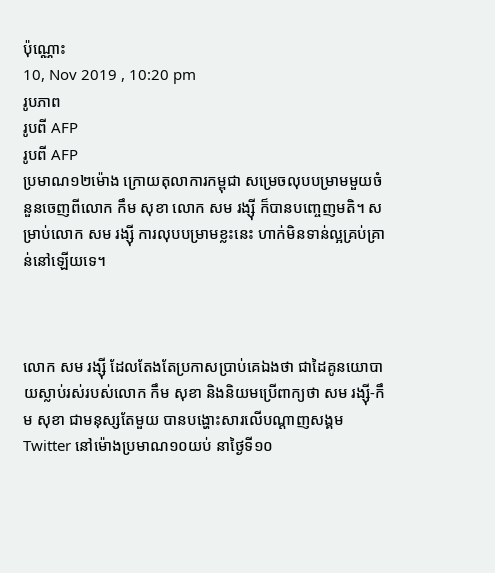ប៉ុណ្ណោះ
10, Nov 2019 , 10:20 pm
រូបភាព
រូបពី AFP
រូបពី AFP
ប្រមាណ១២ម៉ោង ក្រោយតុលាការកម្ពុជា សម្រេចលុបបម្រាមមួយចំនួនចេញពីលោក កឹម សុខា លោក សម រង្ស៊ី ក៏បានបញ្ចេញមតិ។ សម្រាប់លោក សម រង្ស៊ី ការលុបបម្រាមខ្លះនេះ ហាក់មិនទាន់ល្អគ្រប់គ្រាន់នៅឡើយទេ។



លោក សម រង្ស៊ី ដែលតែងតែប្រកាសប្រាប់គេឯងថា ជាដៃគូនយោបាយស្លាប់រស់របស់លោក កឹម សុខា និងនិយមប្រើពាក្យថា សម រង្ស៊ី-កឹម សុខា ជាមនុស្សតែមួយ បានបង្ហោះសារលើបណ្តាញសង្គម Twitter នៅម៉ោងប្រមាណ១០យប់ នាថ្ងៃទី១០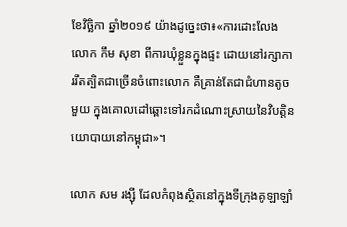ខែវិច្ឆិកា ឆ្នាំ២០១៩ យ៉ាងដូច្នេះថា៖«ការដោះលែងលោក កឹម សុខា ពីការឃុំខ្លួនក្នុងផ្ទះ ដោយនៅរក្សាការរឹតត្បិតជាច្រើនចំពោះលោក គឺគ្រាន់តែជាជំហានតូចមួយ ក្នុងគោលដៅឆ្ពោះទៅរកដំណោះស្រាយនៃវិបត្តិនយោបាយនៅកម្ពុជា»។

លោក សម រង្ស៊ី ដែលកំពុងស្ថិតនៅក្នុងទីក្រុងគូឡាឡាំ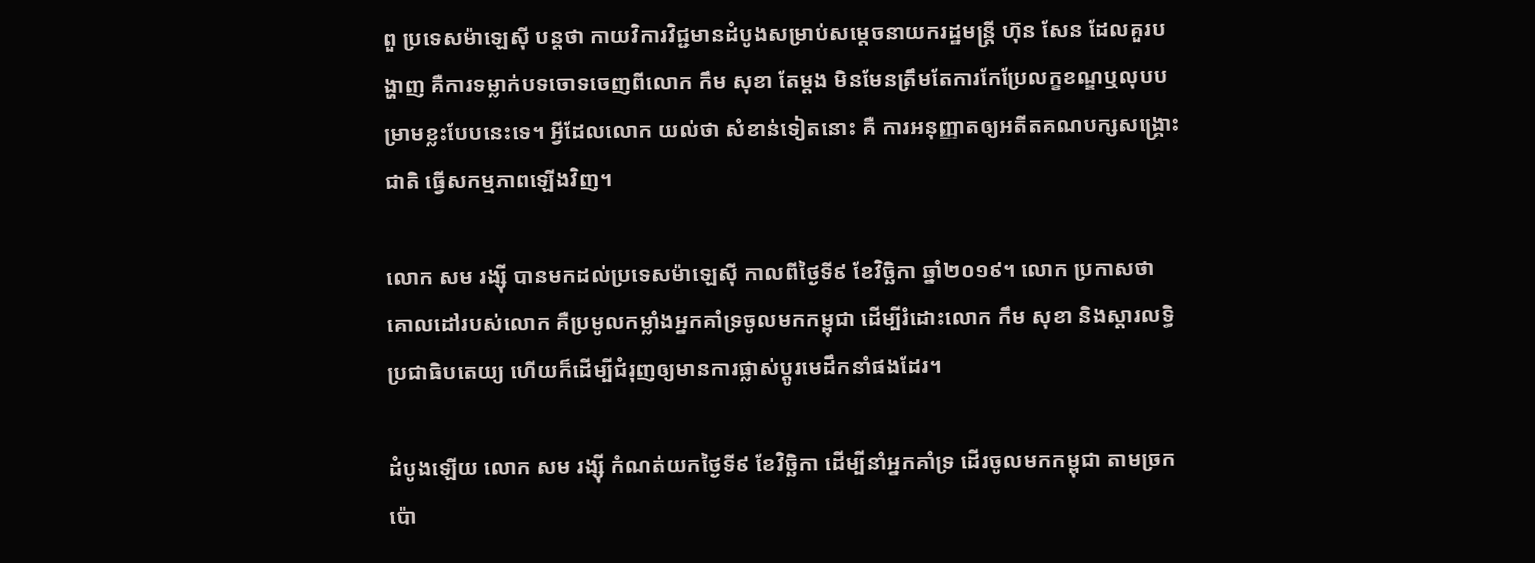ពួ ប្រទេសម៉ាឡេស៊ី បន្តថា កាយវិការវិជ្ជមានដំបូងសម្រាប់សម្តេចនាយករដ្ឋមន្រ្តី ហ៊ុន សែន ដែលគួរបង្ហាញ គឺការទម្លាក់បទចោទចេញពីលោក កឹម សុខា តែម្តង មិនមែនត្រឹមតែការកែប្រែលក្ខខណ្ឌឬលុបបម្រាមខ្លះបែបនេះទេ។ អ្វីដែលលោក យល់ថា សំខាន់ទៀតនោះ គឺ ការអនុញ្ញាតឲ្យអតីតគណបក្សសង្គ្រោះជាតិ ធ្វើសកម្មភាពឡើងវិញ។

លោក សម រង្ស៊ី បានមកដល់ប្រទេសម៉ាឡេស៊ី កាលពីថ្ងៃទី៩ ខែវិច្ឆិកា ឆ្នាំ២០១៩។ លោក ប្រកាសថា គោលដៅរបស់លោក គឺប្រមូលកម្លាំងអ្នកគាំទ្រចូលមកកម្ពុជា ដើម្បីរំដោះលោក កឹម សុខា និងស្តារលទ្ធិប្រជាធិបតេយ្យ ហើយក៏ដើម្បីជំរុញឲ្យមានការផ្លាស់ប្តូរមេដឹកនាំផងដែរ។

ដំបូងឡើយ លោក សម រង្ស៊ី កំណត់យកថ្ងៃទី៩ ខែវិច្ឆិកា ដើម្បីនាំអ្នកគាំទ្រ ដើរចូលមកកម្ពុជា តាមច្រកប៉ោ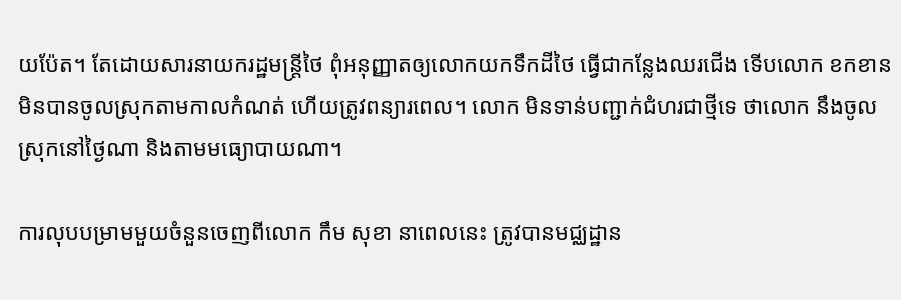យប៉ែត។ តែដោយសារនាយករដ្ឋមន្រ្តីថៃ ពុំអនុញ្ញាតឲ្យលោកយកទឹកដីថៃ ធ្វើជាកន្លែងឈរជើង ទើបលោក ខកខានមិនបានចូលស្រុកតាមកាលកំណត់ ហើយត្រូវពន្យារពេល។ លោក មិនទាន់បញ្ជាក់ជំហរជាថ្មីទេ ថាលោក នឹងចូលស្រុកនៅថ្ងៃណា និងតាមមធ្យោបាយណា។

ការលុបបម្រាមមួយចំនួនចេញពីលោក កឹម សុខា នាពេលនេះ ត្រូវបានមជ្ឈដ្ឋាន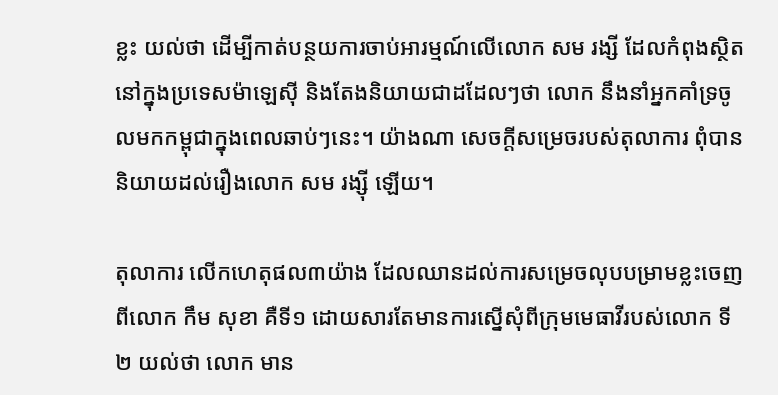ខ្លះ យល់ថា ដើម្បីកាត់បន្ថយការចាប់អារម្មណ៍លើលោក សម រង្សី ដែលកំពុងស្ថិតនៅក្នុងប្រទេសម៉ាឡេស៊ី និងតែងនិយាយជាដដែលៗថា លោក នឹងនាំអ្នកគាំទ្រចូលមកកម្ពុជាក្នុងពេលឆាប់ៗនេះ។ យ៉ាងណា សេចក្តីសម្រេចរបស់តុលាការ ពុំបាននិយាយដល់រឿងលោក សម រង្ស៊ី ឡើយ។

តុលាការ លើកហេតុផល៣យ៉ាង ដែលឈានដល់ការសម្រេចលុបបម្រាមខ្លះចេញពីលោក កឹម សុខា គឺទី១ ដោយសារតែមានការស្នើសុំពីក្រុមមេធាវីរបស់លោក ទី២ យល់ថា លោក មាន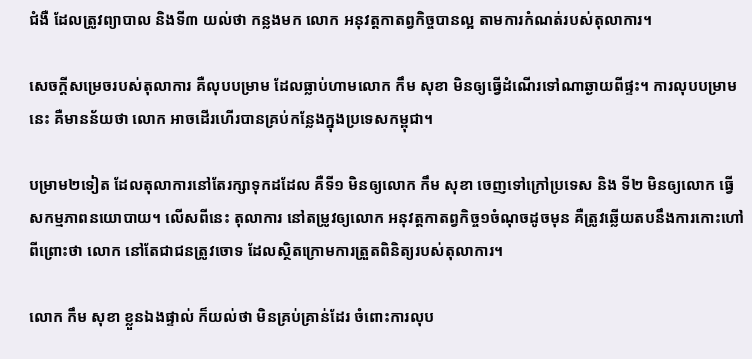ជំងឺ ដែលត្រូវព្យាបាល និងទី៣ យល់ថា កន្លងមក លោក អនុវត្តកាតព្វកិច្ចបានល្អ តាមការកំណត់របស់តុលាការ។

សេចក្តីសម្រេចរបស់តុលាការ គឺលុបបម្រាម ដែលធ្លាប់ហាមលោក កឹម សុខា មិនឲ្យធ្វើដំណើរទៅណាឆ្ងាយពីផ្ទះ។ ការលុបបម្រាមនេះ គឺមានន័យថា លោក អាចដើរហើរបានគ្រប់កន្លែងក្នុងប្រទេសកម្ពុជា។

បម្រាម២ទៀត ដែលតុលាការនៅតែរក្សាទុកដដែល គឺទី១ មិនឲ្យលោក កឹម សុខា ចេញទៅក្រៅប្រទេស និង ទី២ មិនឲ្យលោក ធ្វើសកម្មភាពនយោបាយ។ លើសពីនេះ តុលាការ នៅតម្រូវឲ្យលោក អនុវត្តកាតព្វកិច្ច១ចំណុចដូចមុន គឺត្រូវឆ្លើយតបនឹងការកោះហៅ ពីព្រោះថា លោក នៅតែជាជនត្រូវចោទ ដែលស្ថិតក្រោមការត្រួតពិនិត្យរបស់តុលាការ។

លោក កឹម សុខា ខ្លួនឯងផ្ទាល់ ក៏យល់ថា មិនគ្រប់គ្រាន់ដែរ ចំពោះការលុប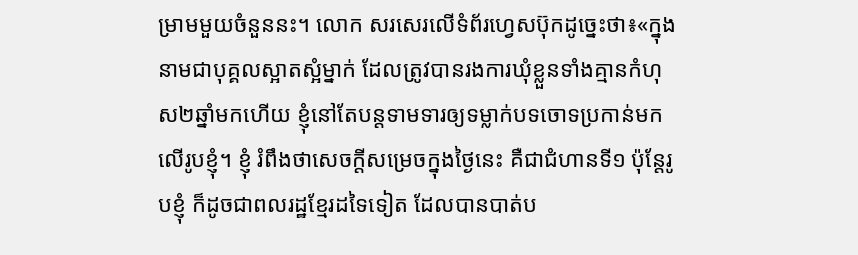ម្រាមមួយចំនួននះ។ លោក សរសេរលើទំព័រហ្វេសប៊ុកដូច្នេះថា៖«ក្នុងនាមជាបុគ្គលស្អាតស្អំម្នាក់ ដែលត្រូវបានរងការឃុំខ្លួនទាំងគ្មានកំហុស២ឆ្នាំមកហើយ ខ្ញុំនៅតែបន្តទាមទារឲ្យទម្លាក់បទចោទប្រកាន់មកលើរូបខ្ញុំ។ ខ្ញុំ រំពឹងថាសេចក្តីសម្រេចក្នុងថ្ងៃនេះ គឺជាជំហានទី១ ប៉ុន្តែរូបខ្ញុំ ក៏ដូចជាពលរដ្ឋខ្មែរដទៃទៀត ដែលបានបាត់ប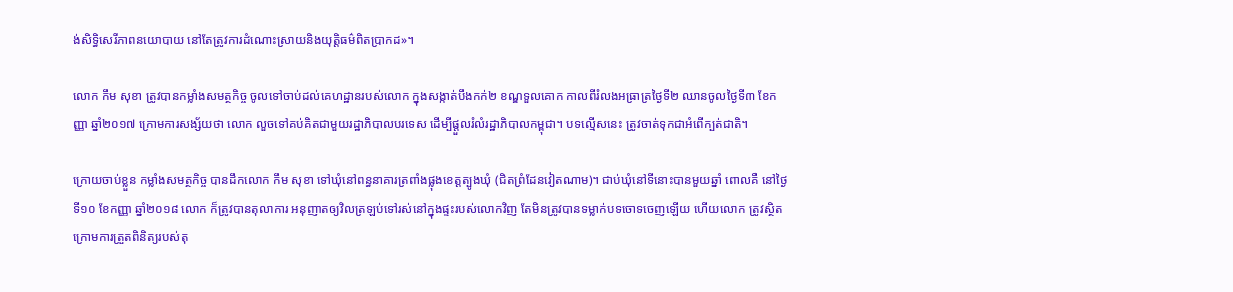ង់សិទ្ធិសេរីភាពនយោបាយ នៅតែត្រូវការដំណោះស្រាយនិងយុត្តិធម៌ពិតប្រាកដ»។

លោក កឹម សុខា ត្រូវបានកម្លាំងសមត្ថកិច្ច ចូលទៅចាប់ដល់គេហដ្ឋានរបស់លោក ក្នុងសង្កាត់បឹងកក់២ ខណ្ឌទួលគោក កាលពីរំលងអធ្រាត្រថ្ងៃទី២ ឈានចូលថ្ងៃទី៣ ខែកញ្ញា ឆ្នាំ២០១៧ ក្រោមការសង្ស័យថា លោក លួចទៅគប់គិតជាមួយរដ្ឋាភិបាលបរទេស ដើម្បីផ្តួលរំលំរដ្ឋាភិបាលកម្ពុជា។ បទល្មើសនេះ ត្រូវចាត់ទុកជាអំពើក្បត់ជាតិ។

ក្រោយចាប់ខ្លួន កម្លាំងសមត្ថកិច្ច បានដឹកលោក កឹម សុខា ទៅឃុំនៅពន្ធនាគារត្រពាំងផ្លុងខេត្តត្បូងឃុំ (ជិតព្រំដែនវៀតណាម)។ ជាប់ឃុំនៅទីនោះបានមួយឆ្នាំ ពោលគឺ នៅថ្ងៃទី១០ ខែកញ្ញា ឆ្នាំ២០១៨ លោក ក៏ត្រូវបានតុលាការ អនុញាតឲ្យវិលត្រឡប់ទៅរស់នៅក្នុងផ្ទះរបស់លោកវិញ តែមិនត្រូវបានទម្លាក់បទចោទចេញឡើយ ហើយលោក ត្រូវស្ថិតក្រោមការត្រួតពិនិត្យរបស់តុ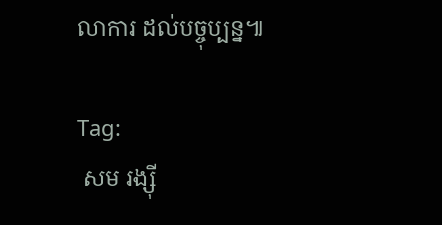លាការ ដល់បច្ចុប្បន្ន៕

Tag:
 សម រង្ស៊ី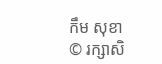កឹម សុខា
© រក្សាសិ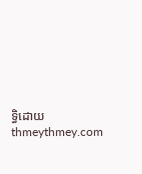ទ្ធិដោយ thmeythmey.com